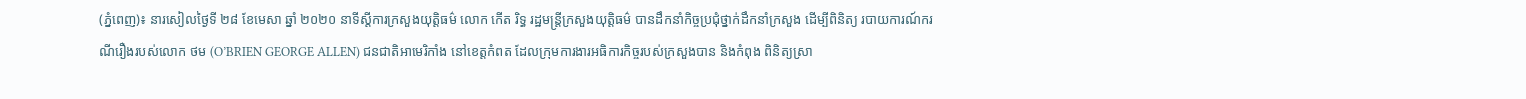(ភ្នំពេញ)៖ នារសៀលថ្ងៃទី ២៨ ខែមេសា ឆ្នាំ ២០២០ នាទីស្តីការក្រសួងយុត្តិធម៌ លោក កើត រិទ្ធ រដ្ឋមន្ត្រីក្រសួងយុត្តិធម៌ បានដឹកនាំកិច្ចប្រជុំថ្នាក់ដឹកនាំក្រសួង ដើម្បីពិនិត្យ របាយការណ៍ករណីរឿងរបស់លោក ថម (O’BRIEN GEORGE ALLEN) ជនជាតិអាមេរិកាំង នៅខេត្តកំពត ដែលក្រុមការងារអធិការកិច្ចរបស់ក្រសួងបាន និងកំពុង ពិនិត្យស្រា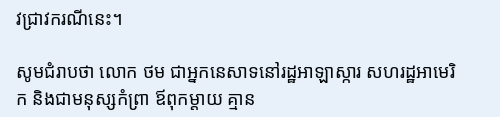វជ្រាវករណីនេះ។

សូមជំរាបថា លោក ថម ជាអ្នកនេសាទនៅរដ្ឋអាឡាស្ការ សហរដ្ឋអាមេរិក និងជាមនុស្សកំព្រា ឪពុកម្តាយ គ្មាន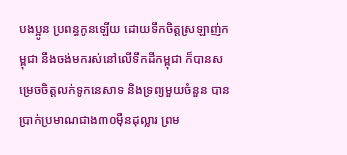បងប្អូន ប្រពន្ធកូនឡើយ ដោយទឹកចិត្តស្រឡាញ់កម្ពុជា នឹងចង់មករស់នៅលើទឹកដីកម្ពុជា ក៏បានសម្រេចចិត្តលក់ទូកនេសាទ និងទ្រព្យមួយចំនួន បានប្រាក់ប្រមាណជាង៣០ម៉ឺនដុល្លារ ព្រម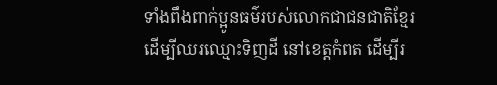ទាំងពឹងពាក់ប្អូនធម៌របស់លោកជាជនជាតិខ្មែរ ដើម្បីឈរឈ្មោះទិញដី នៅខេត្តកំពត ដើម្បីរ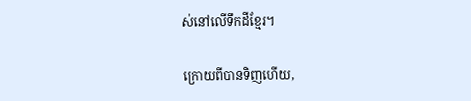ស់នៅលើទឹកដីខ្មែរ។

ក្រោយពីបានទិញហើយ,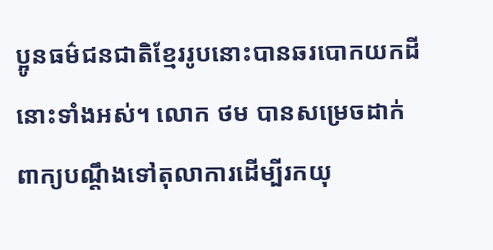ប្អូនធម៌ជនជាតិខ្មែររូបនោះបានឆរបោកយកដីនោះទាំងអស់។ លោក ថម បានសម្រេចដាក់ពាក្យបណ្តឹងទៅតុលាការដើម្បីរកយុ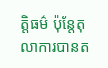ត្តិធម៌ ប៉ុន្តែតុលាការបានត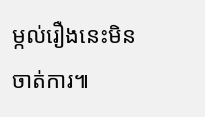ម្កល់រឿងនេះមិនចាត់ការ៕